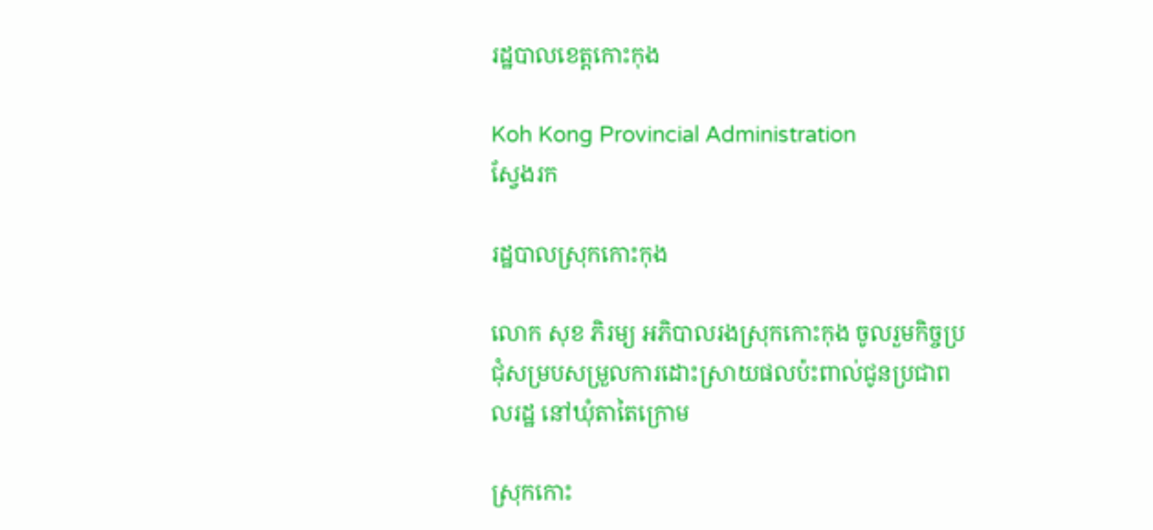រដ្ឋបាលខេត្តកោះកុង

Koh Kong Provincial Administration
ស្វែងរក

រដ្ឋបាលស្រុកកោះកុង

លោក សុខ ភិរម្យ អភិបាលរងស្រុកកោះកុង ចូលរួមកិច្ចប្រជុំសម្របសម្រួលការដោះស្រាយផលប៉ះពាល់ជូនប្រជាពលរដ្ឋ នៅឃុំតាតៃក្រោម

ស្រុកកោះ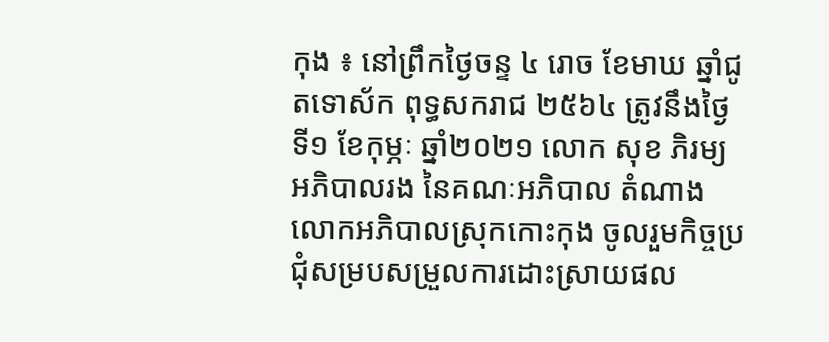កុង ៖ នៅព្រឹកថ្ងៃចន្ទ ៤ រោច ខែមាឃ ឆ្នាំជូតទោស័ក ពុទ្ធសករាជ ២៥៦៤ ត្រូវនឹងថ្ងៃទី១ ខែកុម្ភៈ ឆ្នាំ២០២១ លោក សុខ ភិរម្យ អភិបាលរង នៃគណៈអភិបាល តំណាងលោកអភិបាលស្រុកកោះកុង ចូលរួមកិច្ចប្រជុំសម្របសម្រួលការដោះស្រាយផល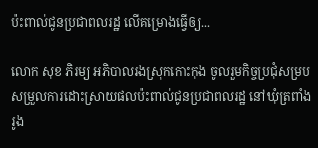ប៉ះពាល់ជូនប្រជាពលរដ្ឋ លើគម្រោងធ្វើឲ្យ...

លោក សុខ ភិរម្យ អភិបាលរងស្រុកកោះកុង ចូលរួមកិច្ចប្រជុំសម្របសម្រួលការដោះស្រាយផលប៉ះពាល់ជូនប្រជាពលរដ្ឋ នៅឃុំត្រពាំងរូង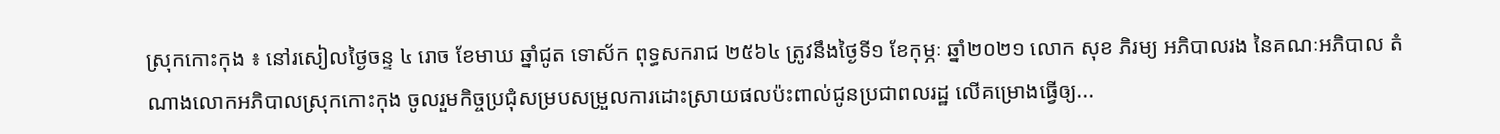ស្រុកកោះកុង ៖ នៅរសៀលថ្ងៃចន្ទ ៤ រោច ខែមាឃ ឆ្នាំជូត ទោស័ក ពុទ្ធសករាជ ២៥៦៤ ត្រូវនឹងថ្ងៃទី១ ខែកុម្ភៈ ឆ្នាំ២០២១ លោក សុខ ភិរម្យ អភិបាលរង នៃគណៈអភិបាល តំណាងលោកអភិបាលស្រុកកោះកុង ចូលរួមកិច្ចប្រជុំសម្របសម្រួលការដោះស្រាយផលប៉ះពាល់ជូនប្រជាពលរដ្ឋ លើគម្រោងធ្វើឲ្យ...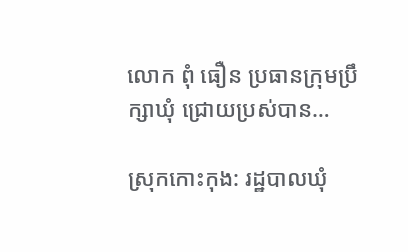លោក ពុំ ធឿន ប្រធានក្រុមប្រឹក្សាឃុំ ជ្រោយប្រស់បាន…

ស្រុកកោះកុង: រដ្ឋបាលឃុំ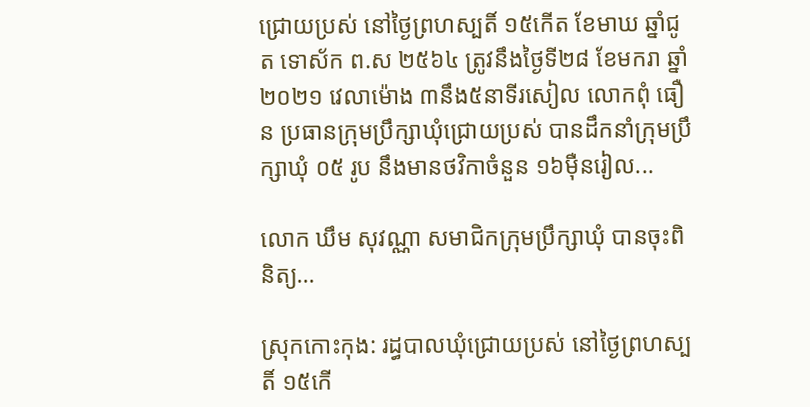ជ្រោយប្រស់ នៅថ្ងៃព្រហស្បតិ៍ ១៥កើត ខែមាឃ ឆ្នាំជូត ទោស័ក ព.ស ២៥៦៤ ត្រូវនឹងថ្ងៃទី២៨ ខែមករា ឆ្នាំ២០២១ វេលាម៉ោង ៣នឹង៥នាទីរសៀល លោកពុំ ធឿន ប្រធានក្រុមប្រឹក្សាឃុំជ្រោយប្រស់ បានដឹកនាំក្រុមប្រឹក្សាឃុំ ០៥ រូប នឹងមានថវិកាចំនួន ១៦មុឺនរៀល...

លោក ឃឹម សុវណ្ណា សមាជិកក្រុមប្រឹក្សាឃុំ បានចុះពិនិត្យ…

ស្រុកកោះកុង: រដ្ធបាលឃុំជ្រោយប្រស់ នៅថ្ងៃព្រហស្បតិ៍ ១៥កើ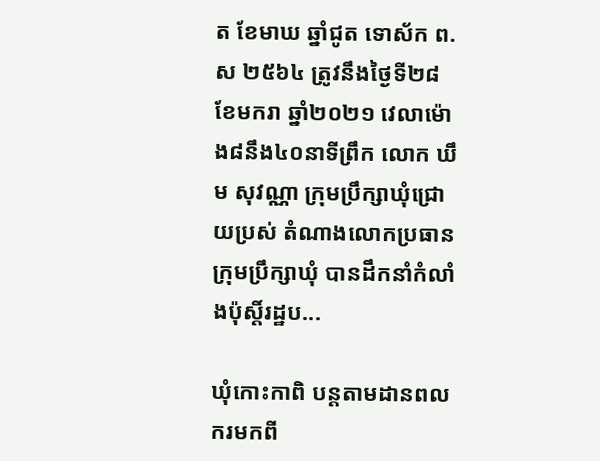ត ខែមាឃ ឆ្នាំជូត ទោស័ក ព.ស ២៥៦៤ ត្រូវនឹងថ្ងៃទី២៨ ខែមករា ឆ្នាំ២០២១ វេលាម៉ោង៨នឹង៤០នាទីព្រឹក លោក ឃឹម សុវណ្ណា ក្រុមប្រឹក្សាឃុំជ្រោយប្រស់ តំណាងលោកប្រធានក្រុមប្រឹក្សាឃុំ បានដឹកនាំកំលាំងប៉ុស្តិ៍រដ្ឋប...

ឃុំកោះកាពិ បន្តតាមដានពលករមកពី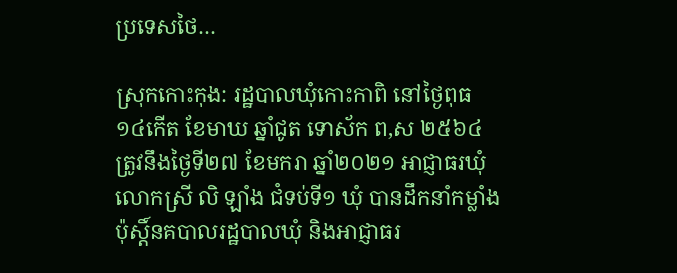ប្រទេសថៃ…

ស្រុកកោះកុង: រដ្ឋបាលឃុំកោះកាពិ នៅថ្ងៃពុធ ១៤កើត ខែមាឃ ឆ្នាំជូត ទោស័ក ព,ស ២៥៦៤ ត្រូវនឹងថ្ងៃទី២៧ ខែមករា ឆ្នាំ២០២១ អាជ្ញាធរឃុំ លោកស្រី លិ ឡាំង ជំទប់ទី១ ឃុំ បានដឹកនាំកម្លាំងប៉ុស្តិ៍នគបាលរដ្ឋបាលឃុំ និងអាជ្ញាធរ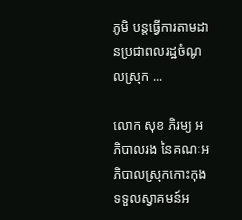ភូមិ បន្តធ្វើការតាមដានប្រជាពលរដ្ឋចំណូលស្រុក ...

លោក សុខ ភិរម្យ អភិបាលរង នៃគណៈអភិបាលស្រុកកោះកុង ទទួលស្វាគមន៍អ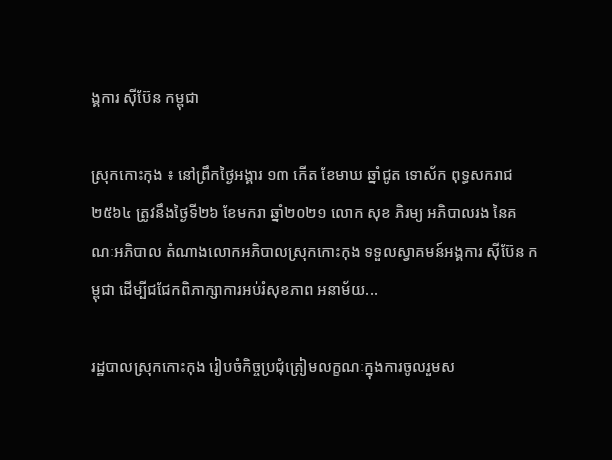ង្គការ ស៊ីប៊ែន កម្ពុជា

ស្រុកកោះកុង ៖ នៅព្រឹកថ្ងៃអង្គារ ១៣ កើត ខែមាឃ ឆ្នាំជូត ទោស័ក ពុទ្ធសករាជ ២៥៦៤ ត្រូវនឹងថ្ងៃទី២៦ ខែមករា ឆ្នាំ២០២១ លោក សុខ ភិរម្យ អភិបាលរង នៃគណៈអភិបាល តំណាងលោកអភិបាលស្រុកកោះកុង ទទួលស្វាគមន៍អង្គការ ស៊ីប៊ែន កម្ពុជា ដើម្បីជជែកពិភាក្សាការអប់រំសុខភាព អនាម័យ...

រដ្ឋបាលស្រុកកោះកុង រៀបចំកិច្ចប្រជុំត្រៀមលក្ខណៈក្នុងការចូលរួមស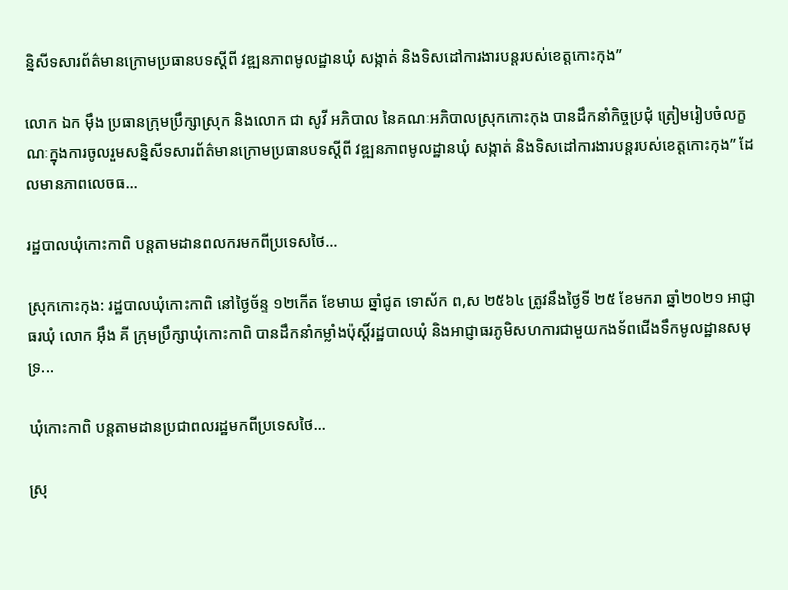ន្និសីទសារព័ត៌មានក្រោមប្រធានបទស្តីពី វឌ្ឍនភាពមូលដ្ឋានឃុំ សង្កាត់ និងទិសដៅការងារបន្តរបស់ខេត្តកោះកុង”

លោក ឯក ម៉ឹង ប្រធានក្រុមប្រឹក្សាស្រុក និងលោក ជា សូវី អភិបាល នៃគណៈអភិបាលស្រុកកោះកុង បានដឹកនាំកិច្ចប្រជុំ ត្រៀមរៀបចំលក្ខណៈក្នុងការចូលរួមសន្និសីទសារព័ត៌មានក្រោមប្រធានបទស្តីពី វឌ្ឍនភាពមូលដ្ឋានឃុំ សង្កាត់ និងទិសដៅការងារបន្តរបស់ខេត្តកោះកុង” ដែលមានភាពលេចធ...

រដ្ឋបាលឃុំកោះកាពិ បន្តតាមដានពលករមកពីប្រទេសថៃ…

ស្រុកកោះកុង: រដ្ឋបាលឃុំកោះកាពិ នៅថ្ងៃច័ន្ទ ១២កើត ខែមាឃ ឆ្នាំជូត ទោស័ក ព,ស ២៥៦៤ ត្រូវនឹងថ្ងៃទី ២៥ ខែមករា ឆ្នាំ២០២១ អាជ្ញាធរឃុំ លោក អ៊ឹង គី ក្រុមប្រឹក្សាឃុំកោះកាពិ បានដឹកនាំកម្លាំងប៉ុស្តិ៍រដ្ឋបាលឃុំ និងអាជ្ញាធរភូមិសហការជាមួយកងទ័ពជើងទឹកមូលដ្ឋានសមុទ្រ...

ឃុំកោះកាពិ បន្តតាមដានប្រជាពលរដ្ឋមកពីប្រទេសថៃ…

ស្រុ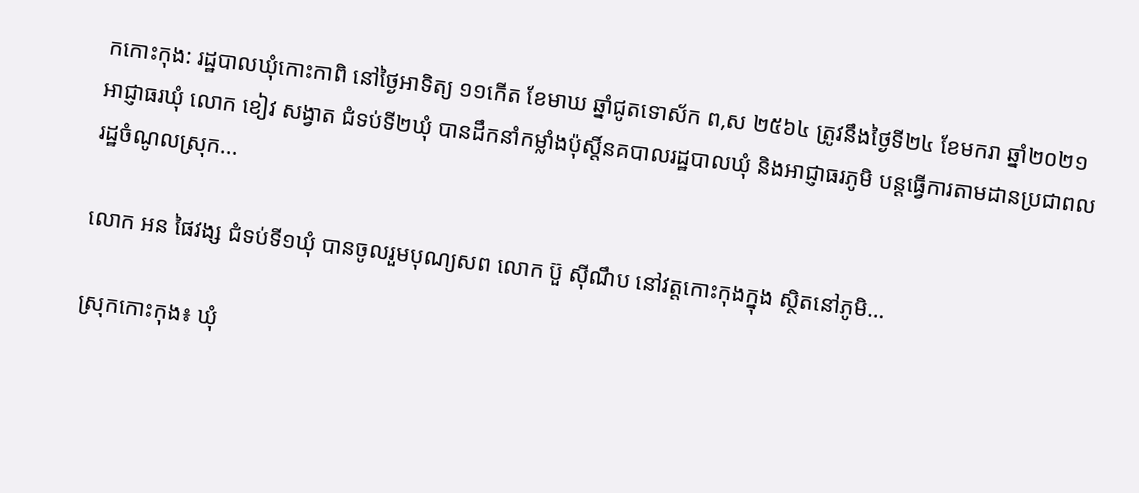កកោះកុង: រដ្ឋបាលឃុំកោះកាពិ នៅថ្ងៃអាទិត្យ ១១កើត ខែមាឃ ឆ្នាំជូតទោស័ក ព,ស ២៥៦៤ ត្រូវនឹងថ្ងៃទី២៤ ខែមករា ឆ្នាំ២០២១ អាជ្ញាធរឃុំ លោក ខៀវ សង្វាត ជំទប់ទី២ឃុំ បានដឹកនាំកម្លាំងប៉ុស្តិ៍នគបាលរដ្ឋបាលឃុំ និងអាជ្ញាធរភូមិ បន្តធ្វើការតាមដានប្រជាពលរដ្ឋចំណូលស្រុក...

លោក អន ផៃវង្ស ជំទប់ទី១ឃុំ បានចូលរួមបុណ្យសព លោក ប៊ួ ស៊ីណឹប នៅវត្តកោះកុងក្នុង ស្ថិតនៅភូមិ…

ស្រុកកោះកុង៖ ឃុំ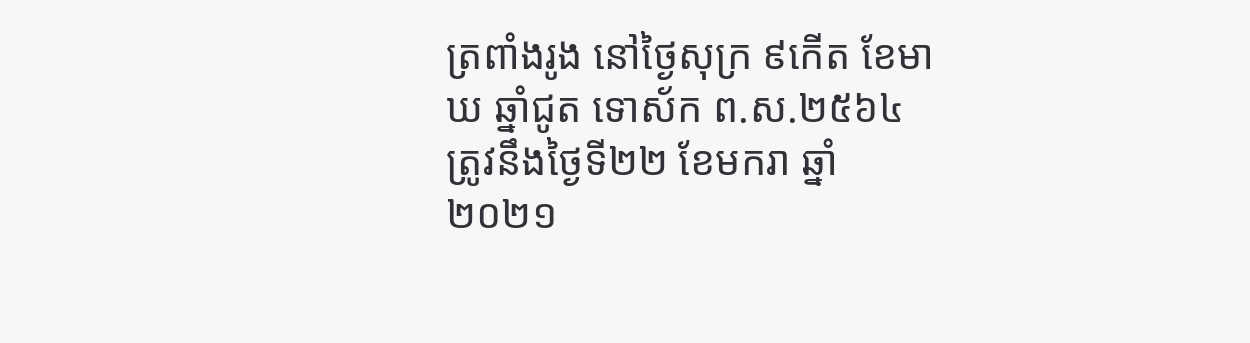ត្រពាំងរូង នៅថ្ងៃសុក្រ ៩កើត ខែមាឃ ឆ្នាំជូត ទោស័ក ព.ស.២៥៦៤ ត្រូវនឹងថ្ងៃទី២២ ខែមករា ឆ្នាំ ២០២១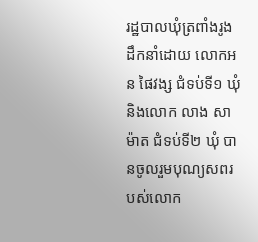រដ្ឋបាលឃុំត្រពាំងរូង ដឹកនាំដោយ លោកអន ផៃវង្ស ជំទប់ទី១ ឃុំ និងលោក លាង សាម៉ាត ជំទប់ទី២ ឃុំ បានចូលរួមបុណ្យសពរបស់លោក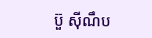ប៊ួ ស៊ីណឹប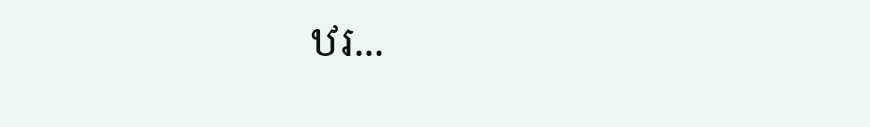ឋរ...